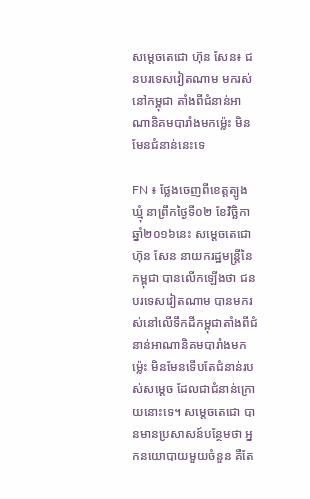សម្តេចតេជោ ហ៊ុន សែន៖ ជនបរទេសវៀតណាម មករស់នៅកម្ពុជា តាំងពីជំនាន់អាណានិគមបារាំងមកម្ល៉េះ មិនមែនជំនាន់នេះទេ

FN ៖ ថ្លែងចេញពីខេត្តត្បូងឃ្មុំ នាព្រឹកថ្ងៃទី០២ ខែវិច្ឆិកា ឆ្នាំ២០១៦នេះ សម្តេចតេជោ ហ៊ុន សែន នាយករដ្ឋមន្រ្តីនៃកម្ពុជា បានលើកឡើងថា ជនបរទេសវៀតណាម បានមករស់នៅលើទឹកដីកម្ពុជាតាំងពីជំនាន់អាណានិគមបារាំងមកម្ល៉េះ មិនមែនទើបតែជំនាន់របស់សម្តេច ដែលជាជំនាន់ក្រោយនោះទេ។ សម្តេចតេជោ បានមានប្រសាសន៍បន្ថែមថា អ្នកនយោបាយមួយចំនួន គឺតែ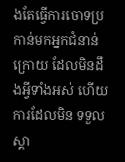ងតែធ្វើការចោទប្រកាន់មកអ្នកជំនាន់ក្រោយ ដែលមិនដឹងអ្វីទាំងអស់ ហើយការដែលមិន ទទួលស្គា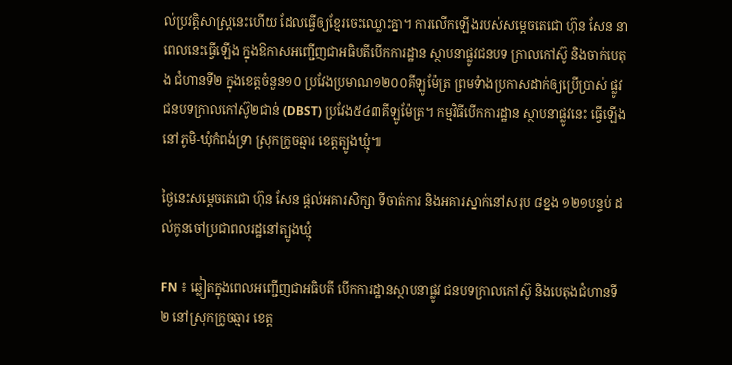ល់ប្រវត្តិសាស្រ្តនេះហើយ ដែលធ្វើឲ្យខ្មែរចេះឈ្លោះគ្នា។ ការលើកឡើងរបស់សម្តេចតេជោ ហ៊ុន សែន នាពេលនេះធ្វើឡើង ក្នុងឱកាសអញ្ជើញជាអធិបតីបើកការដ្ឋាន ស្ថាបនាផ្លូវជនបទ ក្រាលកៅស៊ូ និងចាក់បេតុង ជំហានទី២ ក្នុងខេត្តចំនួន១០ ប្រវែងប្រមាណ១២០០គីឡូម៉ែត្រ ព្រមទំាងប្រកាសដាក់ឲ្យប្រើប្រាស់ ផ្លូវជនបទក្រាលកៅស៊ូ២ជាន់ (DBST) ប្រវែង៥៤៣គីឡូម៉ែត្រ។ កម្មវិធីបើកការដ្ឋាន ស្ថាបនាផ្លូវនេះ ធ្វើឡើងនៅភូមិ-ឃុំកំពង់ទ្រា ស្រុកក្រូចឆ្មារ ខេត្តត្បូងឃ្មុំ៕

ថ្ងៃនេះសម្តេចតេជោ ហ៊ុន សែន ផ្តល់អគារសិក្សា ទីចាត់ការ និងអគារស្នាក់នៅសរុប ៨ខ្នង ១២១បន្ទប់ ដល់កូនចៅប្រជាពលរដ្ឋនៅត្បូងឃ្មុំ

FN ៖ ឆ្លៀតក្នុងពេលអញ្ជើញជាអធិបតី បើកការដ្ឋានស្ថាបនាផ្លូវ ជនបទក្រាលកៅស៊ូ និងបេតុងជំហានទី២ នៅស្រុកក្រូចឆ្មារ ខេត្ត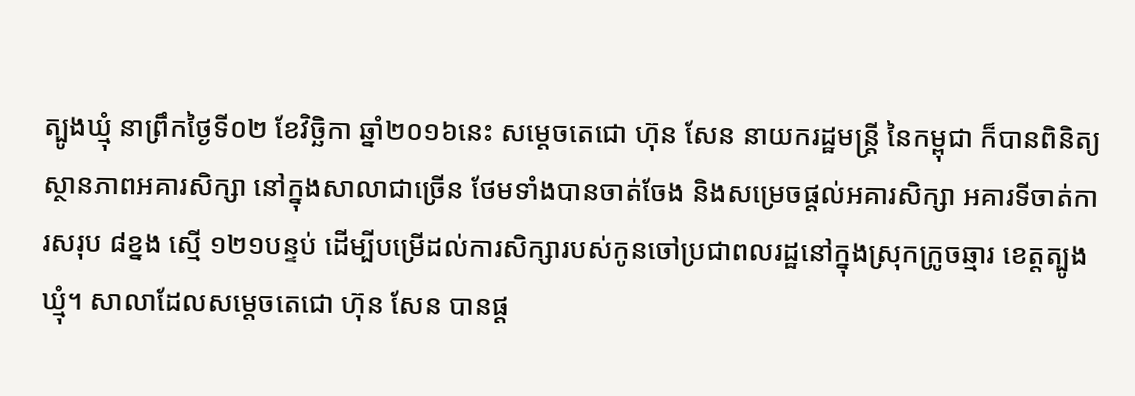ត្បូងឃ្មុំ នាព្រឹកថ្ងៃទី០២ ខែវិច្ឆិកា ឆ្នាំ២០១៦នេះ សម្តេចតេជោ ហ៊ុន សែន នាយករដ្ឋមន្រ្តី នៃកម្ពុជា ក៏បានពិនិត្យស្ថានភាពអគារសិក្សា នៅក្នុងសាលាជាច្រើន ថែមទាំងបានចាត់ចែង និងសម្រេចផ្តល់អគារសិក្សា អគារទីចាត់ការសរុប ៨ខ្នង ស្មើ ១២១បន្ទប់ ដើម្បីបម្រើដល់ការសិក្សារបស់កូនចៅប្រជាពលរដ្ឋនៅក្នុងស្រុកក្រូចឆ្មារ ខេត្តត្បូងឃ្មុំ។ សាលាដែលសម្តេចតេជោ ហ៊ុន សែន បានផ្ត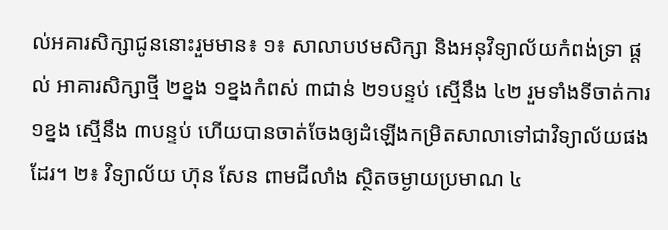ល់អគារសិក្សាជូននោះរួមមាន៖ ១៖ សាលាបឋមសិក្សា និងអនុវិទ្យាល័យកំពង់ទ្រា ផ្តល់ អាគារសិក្សាថ្មី ២ខ្នង ១ខ្នងកំពស់ ៣ជាន់ ២១បន្ទប់ ស្មើនឹង ៤២ រួមទាំងទីចាត់ការ ១ខ្នង ស្មើនឹង ៣បន្ទប់ ហើយបានចាត់ចែងឲ្យដំឡើងកម្រិតសាលាទៅជាវិទ្យាល័យផងដែរ។ ២៖ វិទ្យាល័យ ហ៊ុន សែន ពាមជីលាំង ស្ថិតចម្ងាយប្រមាណ ៤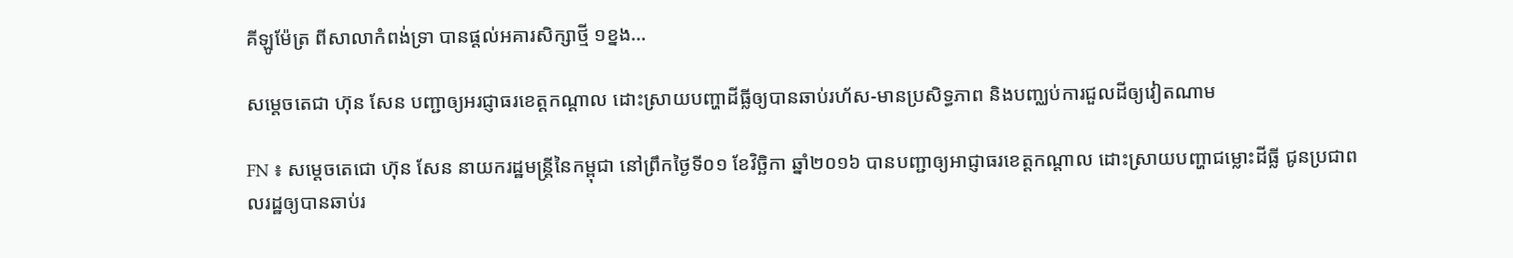គីឡូម៉ែត្រ ពីសាលាកំពង់ទ្រា បានផ្តល់អគារសិក្សាថ្មី ១ខ្នង…

សម្ដេចតេជា ហ៊ុន សែន បញ្ជាឲ្យអរជ្ញាធរខេត្តកណ្តាល ដោះស្រាយបញ្ហាដីធ្លីឲ្យបានឆាប់រហ័ស-មានប្រសិទ្ធភាព និងបញ្ឈប់ការជួលដីឲ្យវៀតណាម

FN ៖ សម្តេចតេជោ ហ៊ុន សែន នាយករដ្ឋមន្ត្រីនៃកម្ពុជា នៅព្រឹកថ្ងៃទី០១ ខែវិច្ឆិកា ឆ្នាំ២០១៦ បានបញ្ជាឲ្យអាជ្ញាធរខេត្តកណ្តាល ដោះស្រាយបញ្ហាជម្លោះដីធ្លី ជូនប្រជាពលរដ្ឋឲ្យបានឆាប់រ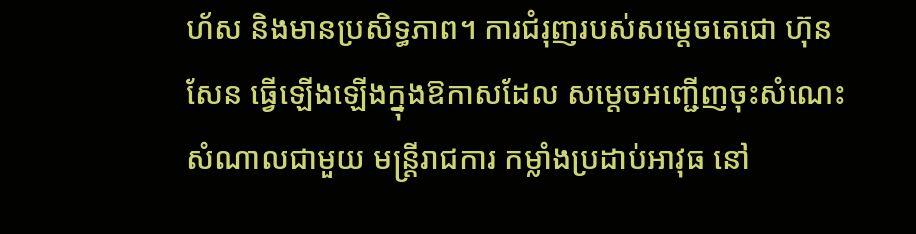ហ័ស និងមានប្រសិទ្ធភាព។ ការជំរុញរបស់សម្តេចតេជោ ហ៊ុន សែន ធ្វើឡើងឡើងក្នុងឱកាសដែល សម្តេចអញ្ជើញចុះសំណេះសំណាលជាមួយ មន្ត្រីរាជការ កម្លាំងប្រដាប់អាវុធ នៅ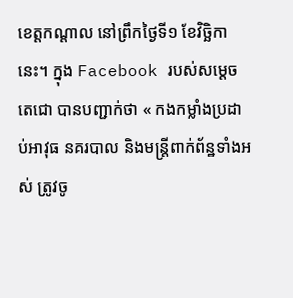ខេត្តកណ្តាល នៅព្រឹកថ្ងៃទី១ ខែវិច្ឆិកានេះ។ ក្នុង Facebook របស់សម្តេចតេជោ បានបញ្ជាក់ថា « កងកម្លាំងប្រដាប់អាវុធ នគរបាល និងមន្រ្តីពាក់ព័ន្ឋទាំងអស់ ត្រូវចូ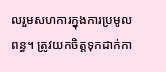លរួមសហការក្នុងការប្រមូលពន្ធ។ ត្រូវយកចិត្តទុកដាក់កា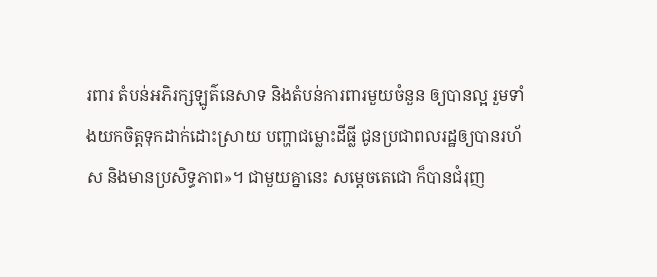រពារ តំបន់អភិរក្សឡូត៌នេសាទ និងតំបន់ការពារមួយចំនួន ឲ្យបានល្អ រួមទាំងយកចិត្តទុកដាក់ដោះស្រាយ បញ្ហាជម្លោះដីធ្លី ជូនប្រជាពលរដ្ឋឲ្យបានរហ័ស និងមានប្រសិទ្ធភាព»។ ជាមួយគ្នានេះ សម្តេចតេជោ ក៏បានជំរុញ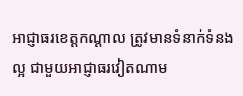អាជ្ញាធរខេត្តកណ្តាល ត្រូវមានទំនាក់ទំនងល្អ ជាមួយអាជ្ញាធរវៀតណាម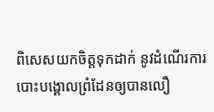ពិសេសយកចិត្តទុកដាក់ នូវដំណើរការបោះបង្គោលព្រំដែនឲ្យបានលឿ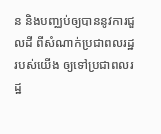ន និងបញ្ឈប់ឲ្យបាននូវការជួលដី ពីសំណាក់ប្រជាពលរដ្ឋរបស់យើង ឲ្យទៅប្រជាពលរដ្ឋ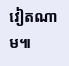វៀតណាម៕